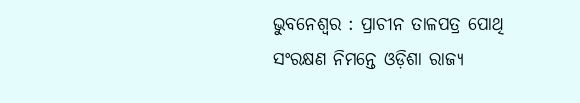ଭୁବନେଶ୍ୱର : ପ୍ରାଚୀନ ତାଳପତ୍ର ପୋଥି ସଂରକ୍ଷଣ ନିମନ୍ତେ ଓଡ଼ିଶା ରାଜ୍ୟ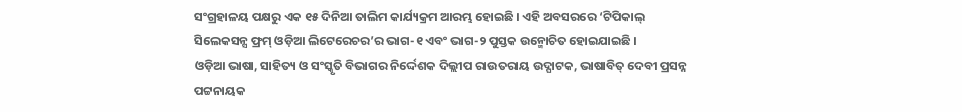ସଂଗ୍ରହାଳୟ ପକ୍ଷରୁ ଏକ ୧୫ ଦିନିଆ ତାଲିମ କାର୍ଯ୍ୟକ୍ରମ ଆରମ୍ଭ ହୋଇଛି । ଏହି ଅବସରରେ ‘ଟିପିକାଲ୍ ସିଲେକସନ୍ସ ଫ୍ରମ୍ ଓଡ଼ିଆ ଲିଟେରେଚର’ର ଭାଗ-୧ ଏବଂ ଭାଗ-୨ ପୁସ୍ତକ ଉନ୍ମୋଚିତ ହୋଇଯାଇଛି ।
ଓଡ଼ିଆ ଭାଷା, ସାହିତ୍ୟ ଓ ସଂସ୍କୃତି ବିଭାଗର ନିର୍ଦ୍ଦେଶକ ଦିଲ୍ଲୀପ ରାଉତରାୟ ଉଦ୍ଘାଟକ, ଭାଷାବିତ୍ ଦେବୀ ପ୍ରସନ୍ନ ପଟ୍ଟନାୟକ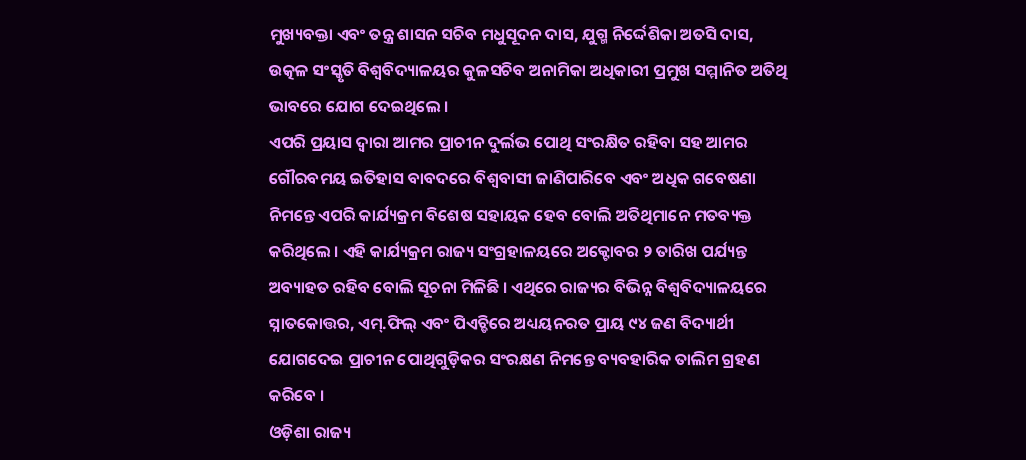ମୁଖ୍ୟବକ୍ତା ଏବଂ ତନ୍ତ୍ର ଶାସନ ସଚିବ ମଧୁସୂଦନ ଦାସ, ଯୁଗ୍ମ ନିର୍ଦ୍ଦେଶିକା ଅତସି ଦାସ, ଉତ୍କଳ ସଂସ୍କୃତି ବିଶ୍ୱବିଦ୍ୟାଳୟର କୁଳସଚିବ ଅନାମିକା ଅଧିକାରୀ ପ୍ରମୁଖ ସମ୍ମାନିତ ଅତିଥି ଭାବରେ ଯୋଗ ଦେଇଥିଲେ ।
ଏପରି ପ୍ରୟାସ ଦ୍ୱାରା ଆମର ପ୍ରାଚୀନ ଦୁର୍ଲଭ ପୋଥି ସଂରକ୍ଷିତ ରହିବା ସହ ଆମର ଗୌରବମୟ ଇତିହାସ ବାବଦରେ ବିଶ୍ୱବାସୀ ଜାଣିପାରିବେ ଏବଂ ଅଧିକ ଗବେଷଣା ନିମନ୍ତେ ଏପରି କାର୍ଯ୍ୟକ୍ରମ ବିଶେଷ ସହାୟକ ହେବ ବୋଲି ଅତିଥିମାନେ ମତବ୍ୟକ୍ତ କରିଥିଲେ । ଏହି କାର୍ଯ୍ୟକ୍ରମ ରାଜ୍ୟ ସଂଗ୍ରହାଳୟରେ ଅକ୍ଟୋବର ୨ ତାରିଖ ପର୍ଯ୍ୟନ୍ତ ଅବ୍ୟାହତ ରହିବ ବୋଲି ସୂଚନା ମିଳିଛି । ଏଥିରେ ରାଜ୍ୟର ବିଭିନ୍ନ ବିଶ୍ୱବିଦ୍ୟାଳୟରେ ସ୍ନାତକୋତ୍ତର, ଏମ୍.ଫିଲ୍ ଏବଂ ପିଏଚ୍ଡିରେ ଅଧ୍ୟୟନରତ ପ୍ରାୟ ୯୪ ଜଣ ବିଦ୍ୟାର୍ଥୀ ଯୋଗଦେଇ ପ୍ରାଚୀନ ପୋଥିଗୁଡ଼ିକର ସଂରକ୍ଷଣ ନିମନ୍ତେ ବ୍ୟବହାରିକ ତାଲିମ ଗ୍ରହଣ କରିବେ ।
ଓଡ଼ିଶା ରାଜ୍ୟ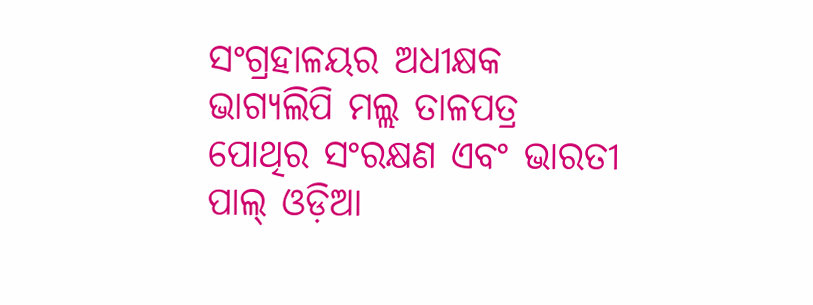ସଂଗ୍ରହାଳୟର ଅଧୀକ୍ଷକ ଭାଗ୍ୟଲିପି ମଲ୍ଲ ତାଳପତ୍ର ପୋଥିର ସଂରକ୍ଷଣ ଏବଂ ଭାରତୀ ପାଲ୍ ଓଡ଼ିଆ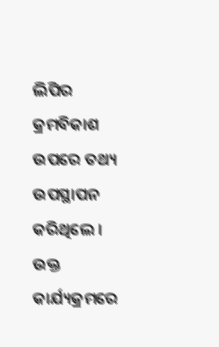ଲିପିର କ୍ରମବିକାଶ ଉପରେ ତଥ୍ୟ ଉପସ୍ଥାପନ କରିଥିଲେ । ଉକ୍ତ କାର୍ଯ୍ୟକ୍ରମରେ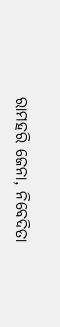ରାମହରି ଜେନା, ନିବେଦିତା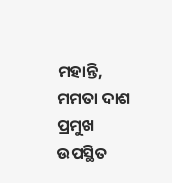ମହାନ୍ତି, ମମତା ଦାଶ ପ୍ରମୁଖ ଉପସ୍ଥିତ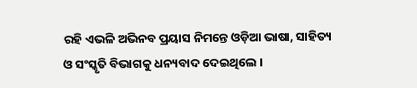ରହି ଏଭଳି ଅଭିନବ ପ୍ରୟାସ ନିମନ୍ତେ ଓଡ଼ିଆ ଭାଷା, ସାହିତ୍ୟ ଓ ସଂସ୍କୃତି ବିଭାଗକୁ ଧନ୍ୟବାଦ ଦେଇଥିଲେ ।